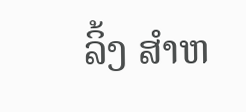ລິ້ງ ສຳຫ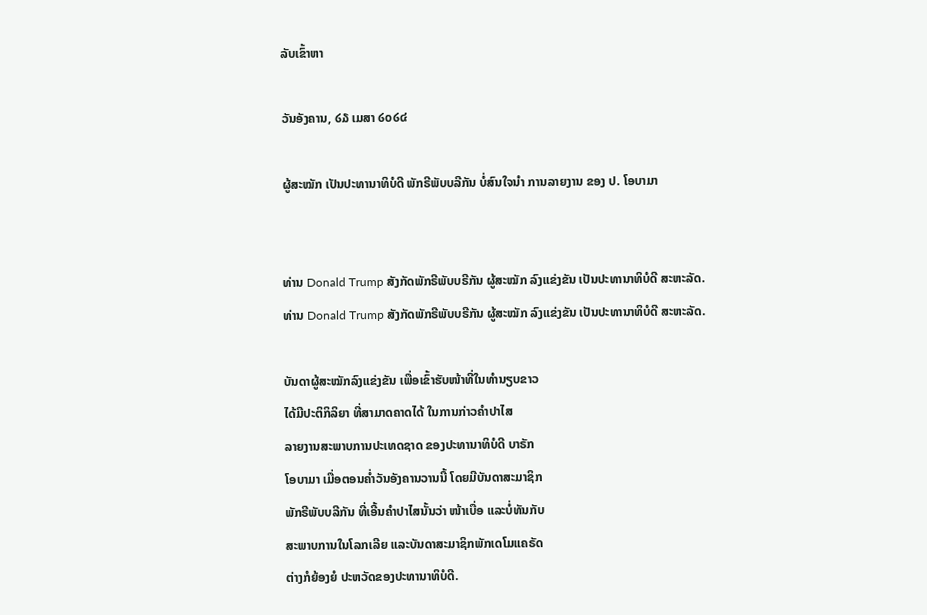ລັບເຂົ້າຫາ

ວັນອັງຄານ, ໒໓ ເມສາ ໒໐໒໔

ຜູ້ສະໝັກ ເປັນປະທານາທິບໍດີ ພັກຣີພັບບລີກັນ ບໍ່ສົນໃຈນຳ ການລາຍງານ ຂອງ ປ. ໂອບາມາ


ທ່ານ Donald Trump ສັງກັດພັກຣີພັບບຣີກັນ ຜູ້ສະໝັກ ລົງແຂ່ງຂັນ ເປັນປະທານາທິບໍດີ ສະຫະລັດ.
ທ່ານ Donald Trump ສັງກັດພັກຣີພັບບຣີກັນ ຜູ້ສະໝັກ ລົງແຂ່ງຂັນ ເປັນປະທານາທິບໍດີ ສະຫະລັດ.

ບັນດາຜູ້ສະໝັກລົງແຂ່ງຂັນ ເພື່ອເຂົ້າຮັບໜ້າທີ່ໃນທຳນຽບຂາວ
ໄດ້ມີປະຕິກິລິຍາ ທີ່ສາມາດຄາດໄດ້ ໃນການກ່າວຄຳປາໄສ
ລາຍງານສະພາບການປະເທດຊາດ ຂອງປະທານາທິບໍດີ ບາຣັກ
ໂອບາມາ ເມື່ອຕອນຄ່ຳວັນອັງຄານວານນີ້ ໂດຍມີບັນດາສະມາຊິກ
ພັກຣີພັບບລີກັນ ທີ່ເອີ້ນຄຳປາໄສນັ້ນວ່າ ໜ້າເບື່ອ ແລະບໍ່ທັນກັບ
ສະພາບການໃນໂລກເລີຍ ແລະບັນດາສະມາຊິກພັກເດໂມແຄຣັດ
ຕ່າງກໍຍ້ອງຍໍ ປະຫວັດຂອງປະທານາທິບໍດີ.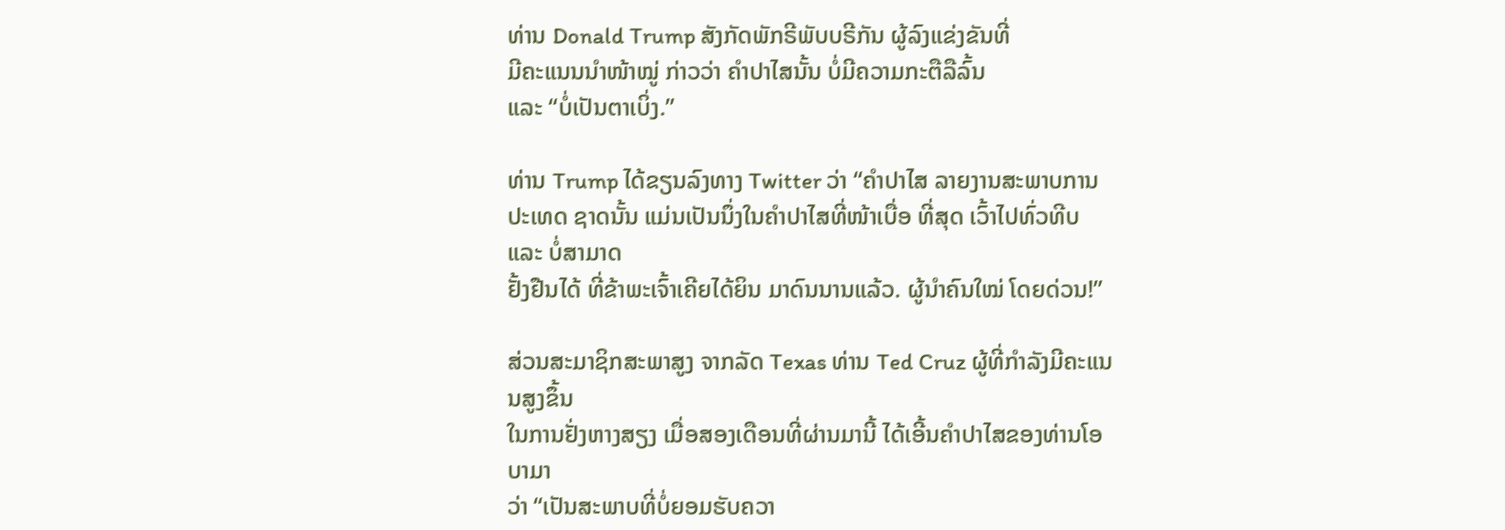ທ່ານ Donald Trump ສັງກັດພັກຣີພັບບຣີກັນ ຜູ້ລົງແຂ່ງຂັນທີ່
ມີຄະແນນນຳໜ້າໝູ່ ກ່າວວ່າ ຄຳປາໄສນັ້ນ ບໍ່ມີຄວາມກະຕືລືລົ້ນ
ແລະ “ບໍ່ເປັນຕາເບິ່ງ.”

ທ່ານ Trump ໄດ້ຂຽນລົງທາງ Twitter ວ່າ “ຄຳປາໄສ ລາຍງານສະພາບການປະເທດ ຊາດນັ້ນ ແມ່ນເປັນນຶ່ງໃນຄຳປາໄສທີ່ໜ້າເບື່ອ ທີ່ສຸດ ເວົ້າໄປທົ່ວທີບ ແລະ ບໍ່ສາມາດ
ຢັ້ງຢືນໄດ້ ທີ່ຂ້າພະເຈົ້າເຄີຍໄດ້ຍິນ ມາດົນນານແລ້ວ. ຜູ້ນຳຄົນໃໝ່ ໂດຍດ່ວນ!”

ສ່ວນສະມາຊິກສະພາສູງ ຈາກລັດ Texas ທ່ານ Ted Cruz ຜູ້ທີ່ກຳລັງມີຄະແນນສູງຂຶ້ນ
ໃນການຢັ່ງຫາງສຽງ ເມື່ອສອງເດືອນທີ່ຜ່ານມານີ້ ໄດ້ເອີ້ນຄຳປາໄສຂອງທ່ານໂອບາມາ
ວ່າ “ເປັນສະພາບທີ່ບໍ່ຍອມຮັບຄວາ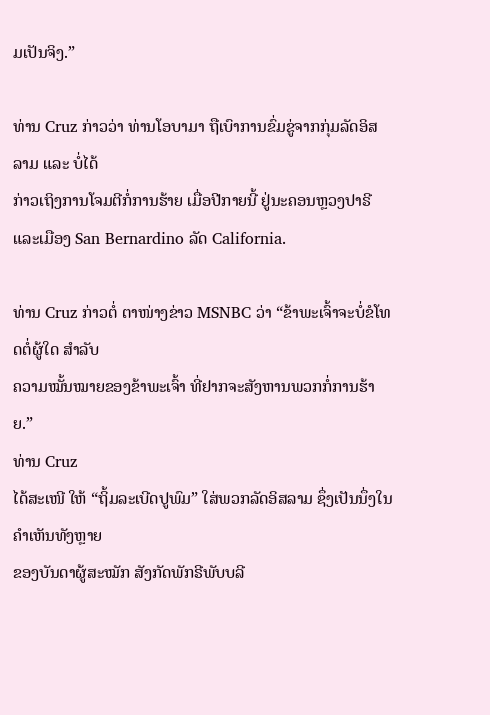ມເປັນຈິງ.”

ທ່ານ Cruz ກ່າວວ່າ ທ່ານໂອບາມາ ຖືເບົາການຂົ່ມຂູ່ຈາກກຸ່ມລັດອິສລາມ ແລະ ບໍ່ໄດ້
ກ່າວເຖິງການໂຈມຕີກໍ່ການຮ້າຍ ເມື່ອປີກາຍນີ້ ຢູ່ນະຄອນຫຼວງປາຣີ ແລະເມືອງ San Bernardino ລັດ California.

ທ່ານ Cruz ກ່າວຕໍ່ ຕາໜ່າງຂ່າວ MSNBC ວ່າ “ຂ້າພະເຈົ້າຈະບໍ່ຂໍໂທດຕໍ່ຜູ້ໃດ ສຳລັບ
ຄວາມໝັ້ນໝາຍຂອງຂ້າພະເຈົ້າ ທີ່ຢາກຈະສັງຫານພວກກໍ່ການຮ້າຍ.”
ທ່ານ Cruz
ໄດ້ສະເໜີ ໃຫ້ “ຖິ້ມລະເບີດປູພົມ” ໃສ່ພວກລັດອິສລາມ ຊຶ່ງເປັນນຶ່ງໃນຄຳເຫັນທັງຫຼາຍ
ຂອງບັນດາຜູ້ສະໝັກ ສັງກັດພັກຣີພັບບລີ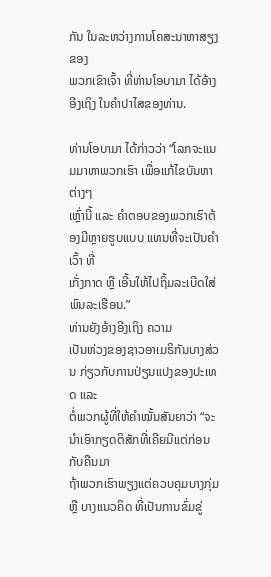ກັນ ໃນລະຫວ່າງການໂຄສະນາຫາສຽງ ຂອງ
ພວກເຂົາເຈົ້າ ທີ່ທ່ານໂອບາມາ ໄດ້ອ້າງອີງເຖິງ ໃນຄຳປາໄສຂອງທ່ານ.

ທ່ານໂອບາມາ ໄດ້ກ່າວວ່າ “ໂລກຈະແນມມາຫາພວກເຮົາ ເພື່ອແກ້ໄຂບັນຫາຕ່າງໆ
ເຫຼົ່ານີ້ ແລະ ຄຳຕອບຂອງພວກເຮົາຕ້ອງມີຫຼາຍຮູບແບບ ແທນທີ່ຈະເປັນຄຳເວົ້າ ທີ່
ເກັ່ງກາດ ຫຼື ເອີ້ນໃຫ້ໄປຖິ້ມລະເບີດໃສ່ພົນລະເຮືອນ.”
ທ່ານຍັງອ້າງອີງເຖິງ ຄວາມ
ເປັນຫ່ວງຂອງຊາວອາເມຣິກັນບາງສ່ວນ ກ່ຽວກັບການປ່ຽນແປງຂອງປະເທດ ແລະ
ຕໍ່ພວກຜູ້ທີ່ໃຫ້ຄຳໝັ້ນສັນຍາວ່າ “ຈະນຳເອົາກຽດຕິສັກທີ່ເຄີຍມີແຕ່ກ່ອນກັບຄືນມາ
ຖ້າພວກເຮົາພຽງແຕ່ຄວບຄຸມບາງກຸ່ມ ຫຼື ບາງແນວຄິດ ທີ່ເປັນການຂົ່ມຂູ່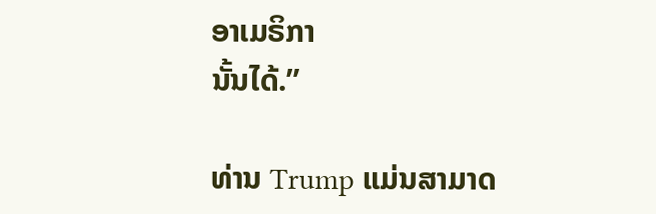ອາເມຣິກາ
ນັ້ນໄດ້.”

ທ່ານ Trump ແມ່ນສາມາດ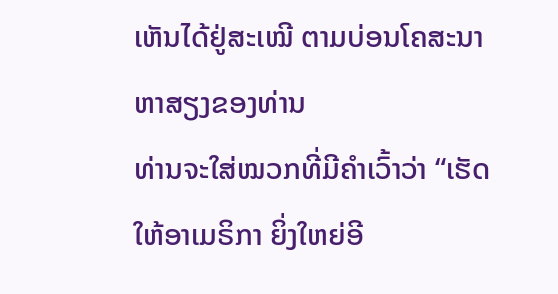ເຫັນໄດ້ຢູ່ສະເໝີ ຕາມບ່ອນໂຄສະນາຫາສຽງຂອງທ່ານ
ທ່ານຈະໃສ່ໝວກທີ່ມີຄຳເວົ້າວ່າ “ເຮັດໃຫ້ອາເມຣິກາ ຍິ່ງໃຫຍ່ອີ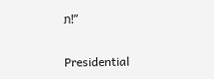ກ!”

Presidential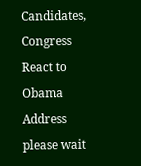Candidates, Congress React to Obama Address
please wait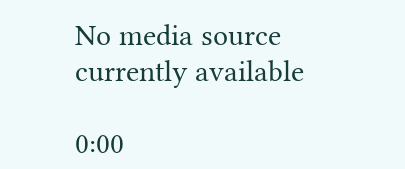No media source currently available

0:00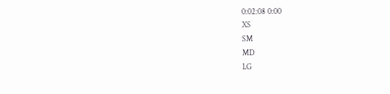0:02:08 0:00
XS
SM
MD
LG